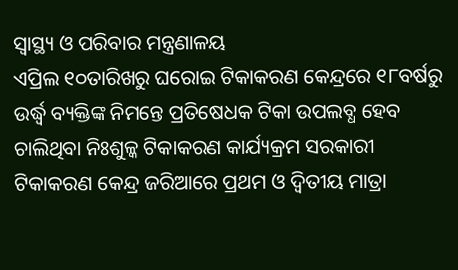ସ୍ୱାସ୍ଥ୍ୟ ଓ ପରିବାର ମନ୍ତ୍ରଣାଳୟ
ଏପ୍ରିଲ ୧୦ତାରିଖରୁ ଘରୋଇ ଟିକାକରଣ କେନ୍ଦ୍ରରେ ୧୮ବର୍ଷରୁ ଉର୍ଦ୍ଧ୍ଵ ବ୍ୟକ୍ତିଙ୍କ ନିମନ୍ତେ ପ୍ରତିଷେଧକ ଟିକା ଉପଲବ୍ଧ ହେବ
ଚାଲିଥିବା ନିଃଶୁଳ୍କ ଟିକାକରଣ କାର୍ଯ୍ୟକ୍ରମ ସରକାରୀ ଟିକାକରଣ କେନ୍ଦ୍ର ଜରିଆରେ ପ୍ରଥମ ଓ ଦ୍ୱିତୀୟ ମାତ୍ରା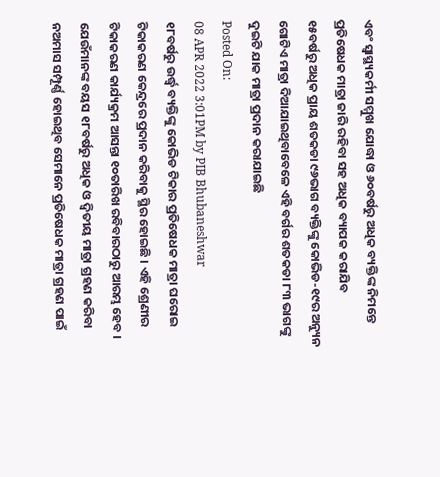ଏବଂ ସ୍ୱାସ୍ଥ୍ୟକର୍ମୀ ସମ୍ମୁଖ ଯୋଦ୍ଧା ଓ ୬୦ବର୍ଷରୁ ଅଧିକ ବ୍ୟକ୍ତିଙ୍କ ନିମନ୍ତେ ପ୍ରତିଷେଧକ ମାତ୍ରା ଜାରି ରହିବା ସହ ଅଧିକ ବ୍ୟାପକ କରାଯିବ
୧୫ବର୍ଷରୁ ଅଧିକ ପ୍ରାୟ ଶତକଡା ୯୬ଭାଗ ବ୍ୟକ୍ତିଙ୍କୁ କୋଭିଡ-୧୯ର ଅନ୍ୟୁନ ଗୋଟିଏ ମାତ୍ରା ଦିଆଯାଇଥିବାବେଳେ ଏହି ବର୍ଗର ଶତକଡା ୮୩ ଭାଗଙ୍କୁ ଦୁଇଟି ଯାକ ମାତ୍ରା ପ୍ରଦାନ କରାଯାଇଛି
Posted On:
08 APR 2022 3:01PM by PIB Bhubaneshwar
୧୮ବର୍ଷରୁ ଉର୍ଦ୍ଧ୍ଵ ବ୍ୟକ୍ତିଙ୍କୁ କୋଭିଡ ଟିକାର ପ୍ରତିଷେଧକ ମାତ୍ରା ଘରୋଇ ଟିକାକରଣ କେନ୍ଦ୍ରରେ ପ୍ରଦାନ କରିବାକୁ ସ୍ଥିର ହୋଇଛି । ଏହି ଶ୍ରେଣୀର ଟିକାକରଣ କାର୍ଯ୍ୟକ୍ରମ ଆସନ୍ତା ୧୦ତାରିଖ ରବିବାରଠାରୁ ଆରମ୍ଭ ହେବ । ଯେଉଁମାନଙ୍କ ବୟସ ୧୮ବର୍ଷରୁ ଅଧିକ ଓ ଦ୍ୱିତୀୟ ମାତ୍ରା ଗ୍ରହଣ କରିବା ନଅମାସ ସମ୍ପୂର୍ଣ୍ଣ ହୋଇଥିବ ସେମାନେ ପ୍ରତିଷେଧକ ମାତ୍ରା ଗ୍ରହଣ ପାଇଁ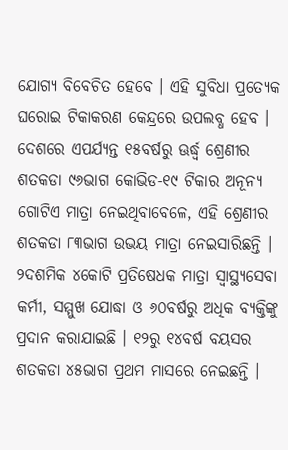ଯୋଗ୍ୟ ବିବେଚିତ ହେବେ । ଏହି ସୁବିଧା ପ୍ରତ୍ୟେକ ଘରୋଇ ଟିକାକରଣ କେନ୍ଦ୍ରରେ ଉପଲବ୍ଧ ହେବ ।
ଦେଶରେ ଏପର୍ଯ୍ୟନ୍ତ ୧୫ବର୍ଷରୁ ଊର୍ଦ୍ଧ୍ୱ ଶ୍ରେଣୀର ଶତକଡା ୯୬ଭାଗ କୋଭିଡ-୧୯ ଟିକାର ଅନୂନ୍ୟ ଗୋଟିଏ ମାତ୍ରା ନେଇଥିବାବେଳେ, ଏହି ଶ୍ରେଣୀର ଶତକଡା ୮୩ଭାଗ ଉଭୟ ମାତ୍ରା ନେଇସାରିଛନ୍ତି । ୨ଦଶମିକ ୪କୋଟି ପ୍ରତିଷେଧକ ମାତ୍ରା ସ୍ୱାସ୍ଥ୍ୟସେବା କର୍ମୀ, ସମ୍ମୁଖ ଯୋଦ୍ଧା ଓ ୬୦ବର୍ଷରୁ ଅଧିକ ବ୍ୟକ୍ତିଙ୍କୁ ପ୍ରଦାନ କରାଯାଇଛି । ୧୨ରୁ ୧୪ବର୍ଷ ବୟସର ଶତକଡା ୪୫ଭାଗ ପ୍ରଥମ ମାସରେ ନେଇଛନ୍ତି ।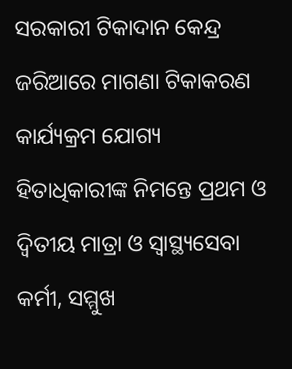ସରକାରୀ ଟିକାଦାନ କେନ୍ଦ୍ର ଜରିଆରେ ମାଗଣା ଟିକାକରଣ କାର୍ଯ୍ୟକ୍ରମ ଯୋଗ୍ୟ ହିତାଧିକାରୀଙ୍କ ନିମନ୍ତେ ପ୍ରଥମ ଓ ଦ୍ୱିତୀୟ ମାତ୍ରା ଓ ସ୍ୱାସ୍ଥ୍ୟସେବା କର୍ମୀ, ସମ୍ମୁଖ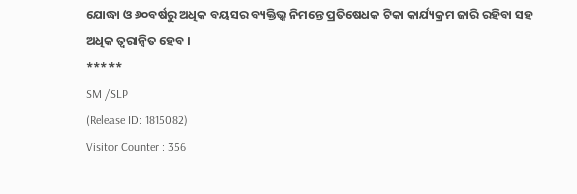ଯୋଦ୍ଧା ଓ ୬୦ବର୍ଷରୁ ଅଧିକ ବୟସର ବ୍ୟକ୍ତିଭ୍କ ନିମନ୍ତେ ପ୍ରତିଷେଧକ ଟିକା କାର୍ଯ୍ୟକ୍ରମ ଜାରି ରହିବା ସହ ଅଧିକ ତ୍ୱରାନ୍ୱିତ ହେବ ।
*****
SM /SLP
(Release ID: 1815082)
Visitor Counter : 356